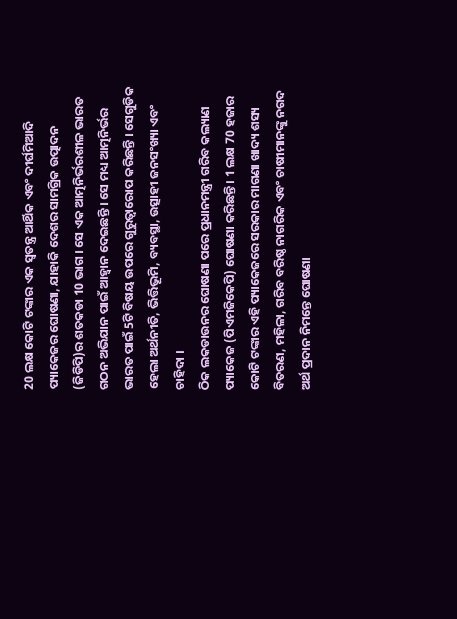20 ଲକ୍ଷ କୋଟି ଟଙ୍କାର ଏକ ସ୍ଵତନ୍ତ୍ର ଆର୍ଥିକ ଏବଂ ଦୀର୍ଘମିଆଦି ପ୍ୟାକେଜର ଘୋଷଣା, ଯାହାକି ଦେଶର ସାମଗ୍ରିକ ଉତ୍ପାଦନ (ଜିଡିପି)ର ଶତକଡା 10 ଭାଗ । ସେ ଏକ ଆତ୍ମନିର୍ଭରଶୀଳ ଭାରତ ଗଠନ ଅଭିଯାନ ପାଇଁ ଆହ୍ଵାନ ଦେଇଛନ୍ତି । ସେ ମଧ୍ୟ ଆତ୍ମନିର୍ଭର ଭାରତ ପାଇଁ 5ଟି ବିଷୟ ଉପରେ ଗୁରୁତ୍ଵାରୋପ କରିଛନ୍ତି । ସେଗୁଡିକ ହେଲା ଅର୍ଥନୀତି, ଭିତ୍ତିଭୂମି, ବ୍ୟବସ୍ଥା, ଉତ୍ସାହୀ ଜନସଂଖ୍ୟା ଏବଂ ଚାହିଦା ।
ଠିକ ଲକଡାଉନର ଘୋଷଣା ପରେ ପ୍ରଧାନମନ୍ତ୍ରୀ ଗରିବ କଲ୍ୟାଣ ପ୍ୟାକେଜ (ପିଏମଜିକେପି) ଘୋଷଣା କରିଛନ୍ତି । 1 ଲକ୍ଷ 70 ହଜାର କୋଟି ଟଙ୍କାର ଏହି ପ୍ୟାକେଜରେ ସରକାର ମାଗଣା ଖାଦ୍ୟ ଶସ୍ୟ ବିତରଣ, ମହିଳା, ଗରିବ ବରିଷ୍ଠ ନାଗରିକ ଏବଂ ଚାଷୀମାନଙ୍କୁ ନଗଦ ଅର୍ଥ ପ୍ରଦାନ ନିମନ୍ତେ ଘୋଷଣା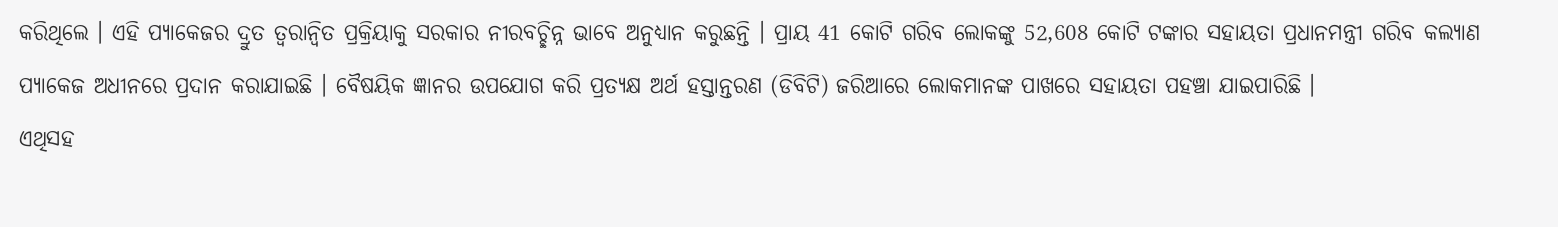କରିଥିଲେ । ଏହି ପ୍ୟାକେଜର ଦ୍ରୁତ ତ୍ଵରାନ୍ଵିତ ପ୍ରକ୍ରିୟାକୁ ସରକାର ନୀରବଚ୍ଛିନ୍ନ ଭାବେ ଅନୁଧ୍ୟାନ କରୁଛନ୍ତି । ପ୍ରାୟ 41 କୋଟି ଗରିବ ଲୋକଙ୍କୁ 52,608 କୋଟି ଟଙ୍କାର ସହାୟତା ପ୍ରଧାନମନ୍ତ୍ରୀ ଗରିବ କଲ୍ୟାଣ ପ୍ୟାକେଜ ଅଧୀନରେ ପ୍ରଦାନ କରାଯାଇଛି । ବୈଷୟିକ ଜ୍ଞାନର ଉପଯୋଗ କରି ପ୍ରତ୍ୟକ୍ଷ ଅର୍ଥ ହସ୍ତାନ୍ତରଣ (ଡିବିଟି) ଜରିଆରେ ଲୋକମାନଙ୍କ ପାଖରେ ସହାୟତା ପହଞ୍ଚା ଯାଇପାରିଛି ।
ଏଥିସହ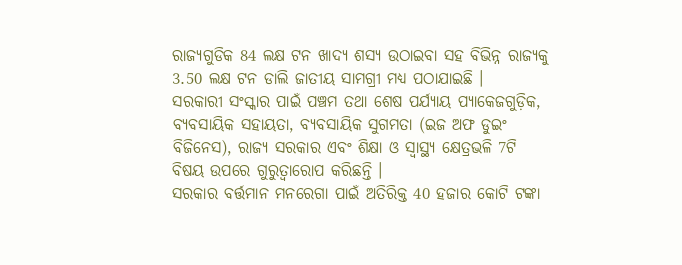ରାଜ୍ୟଗୁଡିକ 84 ଲକ୍ଷ ଟନ ଖାଦ୍ୟ ଶସ୍ୟ ଉଠାଇବା ସହ ବିଭିନ୍ନ ରାଜ୍ୟକୁ 3.50 ଲକ୍ଷ ଟନ ଡାଲି ଜାତୀୟ ସାମଗ୍ରୀ ମଧ୍ୟ ପଠାଯାଇଛି ।
ସରକାରୀ ସଂସ୍କାର ପାଇଁ ପଞ୍ଚମ ତଥା ଶେଷ ପର୍ଯ୍ୟାୟ ପ୍ୟାକେଜଗୁଡ଼ିକ, ବ୍ୟବସାୟିକ ସହାୟତା, ବ୍ୟବସାୟିକ ସୁଗମତା (ଇଜ ଅଫ ଡୁଇଂ ବିଜିନେସ), ରାଜ୍ୟ ସରକାର ଏବଂ ଶିକ୍ଷା ଓ ସ୍ୱାସ୍ଥ୍ୟ କ୍ଷେତ୍ରଭଳି 7ଟି ବିଷୟ ଉପରେ ଗୁରୁତ୍ଵାରୋପ କରିଛନ୍ତି ।
ସରକାର ବର୍ତ୍ତମାନ ମନରେଗା ପାଇଁ ଅତିରିକ୍ତ 40 ହଜାର କୋଟି ଟଙ୍କା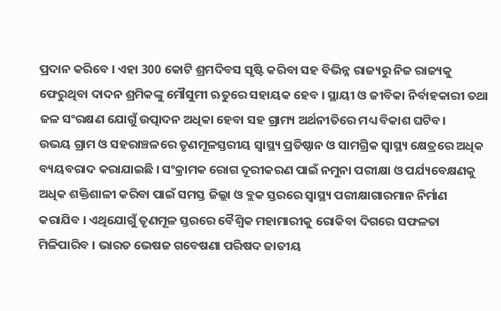ପ୍ରଦାନ କରିବେ । ଏହା 300 କୋଟି ଶ୍ରମଦିବସ ସୃଷ୍ଟି କରିବା ସହ ବିଭିନ୍ନ ରାଜ୍ୟରୁ ନିଜ ରାଜ୍ୟକୁ ଫେରୁଥିବା ଦାଦନ ଶ୍ରମିକଙ୍କୁ ମୌସୁମୀ ଋତୁରେ ସହାୟକ ହେବ । ସ୍ଥାୟୀ ଓ ଜୀବିକା ନିର୍ବାହକାରୀ ତଥା ଜଳ ସଂରକ୍ଷଣ ଯୋଗୁଁ ଉତ୍ପାଦନ ଅଧିକା ହେବା ସହ ଗ୍ରାମ୍ୟ ଅର୍ଥନୀତିରେ ମଧ୍ୟ ବିକାଶ ଘଟିବ।
ଉଭୟ ଗ୍ରାମ ଓ ସହରାଞ୍ଚଳରେ ତୃଣମୂଳସ୍ତରୀୟ ସ୍ୱାସ୍ଥ୍ୟ ପ୍ରତିଷ୍ଠାନ ଓ ସାମଗ୍ରିକ ସ୍ୱାସ୍ଥ୍ୟ କ୍ଷେତ୍ରରେ ଅଧିକ ବ୍ୟୟବରାଦ କରାଯାଇଛି । ସଂକ୍ରାମକ ରୋଗ ଦୂରୀକରଣ ପାଇଁ ନମୁନା ପରୀକ୍ଷା ଓ ପର୍ଯ୍ୟବେକ୍ଷଣକୁ ଅଧିକ ଶକ୍ତିଶାଳୀ କରିବା ପାଇଁ ସମସ୍ତ ଜିଲ୍ଲା ଓ ବ୍ଲକ ସ୍ତରରେ ସ୍ୱାସ୍ଥ୍ୟ ପରୀକ୍ଷାଗାରମାନ ନିର୍ମାଣ କରାଯିବ । ଏଥିଯୋଗୁଁ ତୃଣମୂଳ ସ୍ତରରେ ବୈଶ୍ଵିକ ମହାମାରୀକୁ ରୋକିବା ଦିଗରେ ସଫଳତା ମିଳିପାରିବ । ଭାରତ ଭେଷଜ ଗବେଷଣା ପରିଷଦ ଜାତୀୟ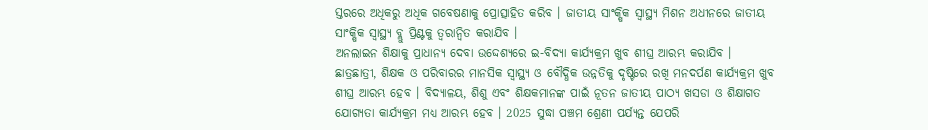ସ୍ତରରେ ଅଧିକରୁ ଅଧିକ ଗବେଷଣାକୁ ପ୍ରୋତ୍ସାହିତ କରିବ । ଜାତୀୟ ସାଂକ୍ଷିକ ସ୍ୱାସ୍ଥ୍ୟ ମିଶନ ଅଧୀନରେ ଜାତୀୟ ସାଂକ୍ଷିକ ସ୍ୱାସ୍ଥ୍ୟ ବ୍ଲୁ ପ୍ରିଣ୍ଟକୁ ତ୍ୱରାନ୍ୱିତ କରାଯିବ ।
ଅନଲାଇନ ଶିକ୍ଷାକୁ ପ୍ରାଧାନ୍ୟ ଦେବା ଉଦ୍ଦେଶ୍ୟରେ ଇ-ବିଦ୍ୟା କାର୍ଯ୍ୟକ୍ରମ ଖୁବ ଶୀଘ୍ର ଆରମ୍ଭ କରାଯିବ । ଛାତ୍ରଛାତ୍ରୀ, ଶିକ୍ଷକ ଓ ପରିବାରର ମାନସିକ ସ୍ୱାସ୍ଥ୍ୟ ଓ ବୌଦ୍ଧିକ ଉନ୍ନତିକୁ ଦୃଷ୍ଟିରେ ରଖି ମନଦର୍ପଣ କାର୍ଯ୍ୟକ୍ରମ ଖୁବ ଶୀଘ୍ର ଆରମ୍ଭ ହେବ । ବିଦ୍ୟାଳୟ, ଶିଶୁ ଏବଂ ଶିକ୍ଷକମାନଙ୍କ ପାଇଁ ନୂତନ ଜାତୀୟ ପାଠ୍ୟ ଖସଡା ଓ ଶିକ୍ଷାଗତ ଯୋଗ୍ୟତା କାର୍ଯ୍ୟକ୍ରମ ମଧ୍ୟ ଆରମ୍ଭ ହେବ । 2025 ସୁଦ୍ଧା ପଞ୍ଚମ ଶ୍ରେଣୀ ପର୍ଯ୍ୟନ୍ତ ଯେପରି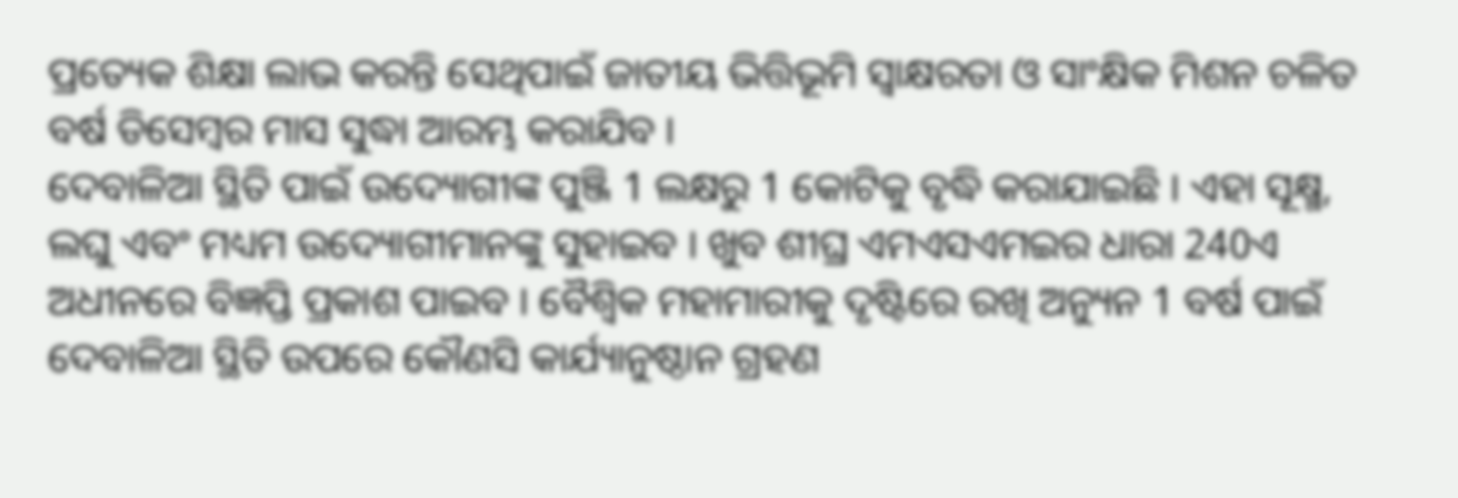ପ୍ରତ୍ୟେକ ଶିକ୍ଷା ଲାଭ କରନ୍ତି ସେଥିପାଇଁ ଜାତୀୟ ଭିତ୍ତିଭୂମି ସ୍ଵାକ୍ଷରତା ଓ ସାଂକ୍ଷିକ ମିଶନ ଚଳିତ ବର୍ଷ ଡିସେମ୍ବର ମାସ ସୁଦ୍ଧା ଆରମ୍ଭ କରାଯିବ ।
ଦେବାଳିଆ ସ୍ଥିତି ପାଇଁ ଉଦ୍ୟୋଗୀଙ୍କ ପୁଞ୍ଜି 1 ଲକ୍ଷରୁ 1 କୋଟିକୁ ବୃଦ୍ଧି କରାଯାଇଛି । ଏହା ସୂକ୍ଷ୍ମ, ଲଘୁ ଏବଂ ମଧ୍ୟମ ଉଦ୍ୟୋଗୀମାନଙ୍କୁ ସୁହାଇବ । ଖୁବ ଶୀଘ୍ର ଏମଏସଏମଇର ଧାରା 240ଏ ଅଧୀନରେ ବିଜ୍ଞପ୍ତି ପ୍ରକାଶ ପାଇବ । ବୈଶ୍ଵିକ ମହାମାରୀକୁ ଦୃଷ୍ଟିରେ ରଖି ଅନ୍ୟୁନ 1 ବର୍ଷ ପାଇଁ ଦେବାଳିଆ ସ୍ଥିତି ଉପରେ କୌଣସି କାର୍ଯ୍ୟାନୁଷ୍ଠାନ ଗ୍ରହଣ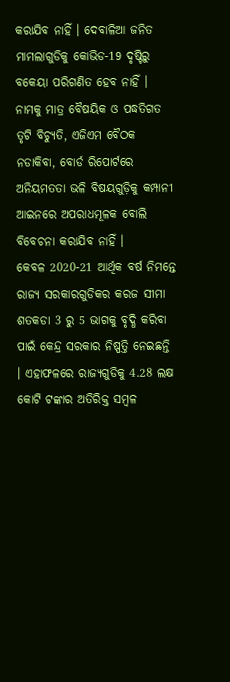କରାଯିବ ନାହିଁ । ଦେବାଳିଆ ଜନିତ ମାମଲାଗୁଡିକୁ କୋଭିଡ-19 ଦୃଷ୍ଟିରୁ ବକେୟା ପରିଗଣିତ ହେବ ନାହିଁ ।
ନାମକୁ ମାତ୍ର ବୈଷୟିକ ଓ ପଦ୍ଧତିଗତ ତୃଟି ବିଚ୍ୟୁତି, ଏଜିଏମ ବୈଠକ ନଡାକିବା, ବୋର୍ଡ ରିପୋର୍ଟରେ ଅନିୟମତତା ଭଳି ବିଷୟଗୁଡ଼ିକୁ କମ୍ପାନୀ ଆଇନରେ ଅପରାଧମୂଳକ ବୋଲି ବିବେଚନା କରାଯିବ ନାହିଁ ।
କେବଳ 2020-21 ଆର୍ଥିକ ବର୍ଷ ନିମନ୍ତେ ରାଜ୍ୟ ସରକାରଗୁଡିକର କରଜ ସୀମା ଶତକଡା 3 ରୁ 5 ଭାଗକୁ ବୃଦ୍ଧି କରିବା ପାଇଁ କେନ୍ଦ୍ର ସରକାର ନିଷ୍ପତ୍ତି ନେଇଛନ୍ତି । ଏହାଫଳରେ ରାଜ୍ୟଗୁଡିକୁ 4.28 ଲକ୍ଷ କୋଟି ଟଙ୍କାର ଅତିରିକ୍ତ ସମ୍ବଳ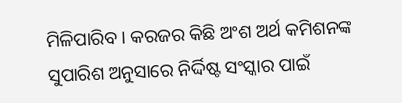ମିଳିପାରିବ । କରଜର କିଛି ଅଂଶ ଅର୍ଥ କମିଶନଙ୍କ ସୁପାରିଶ ଅନୁସାରେ ନିର୍ଦ୍ଦିଷ୍ଟ ସଂସ୍କାର ପାଇଁ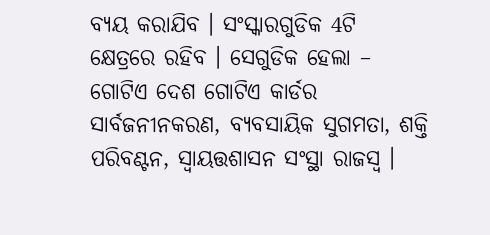ବ୍ୟୟ କରାଯିବ । ସଂସ୍କାରଗୁଡିକ 4ଟି କ୍ଷେତ୍ରରେ ରହିବ । ସେଗୁଡିକ ହେଲା – ଗୋଟିଏ ଦେଶ ଗୋଟିଏ କାର୍ଡର ସାର୍ବଜନୀନକରଣ, ବ୍ୟବସାୟିକ ସୁଗମତା, ଶକ୍ତି ପରିବଣ୍ଟନ, ସ୍ୱାୟତ୍ତଶାସନ ସଂସ୍ଥା ରାଜସ୍ୱ ।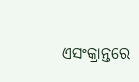ଏସଂକ୍ରାନ୍ତରେ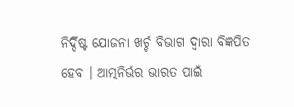ନିର୍ଦ୍ଦିଷ୍ଟ ଯୋଜନା ଖର୍ଚ୍ଚ ବିଭାଗ ଦ୍ଵାରା ବିଜ୍ଞପିତ ହେବ । ଆତ୍ମନିର୍ଭର ଭାରତ ପାଇଁ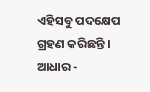ଏହିସବୁ ପଦକ୍ଷେପ ଗ୍ରହଣ କରିଛନ୍ତି ।
ଆଧାର -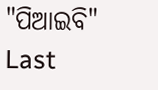"ପିଆଇବି"
Last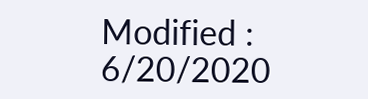Modified : 6/20/2020